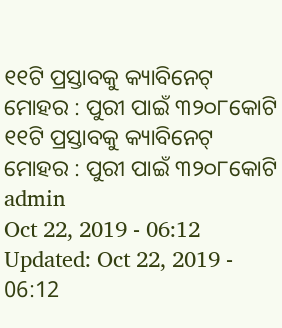୧୧ଟି ପ୍ରସ୍ତାବକୁ କ୍ୟାବିନେଟ୍ ମୋହର : ପୁରୀ ପାଇଁ ୩୨୦୮କୋଟି
୧୧ଟି ପ୍ରସ୍ତାବକୁ କ୍ୟାବିନେଟ୍ ମୋହର : ପୁରୀ ପାଇଁ ୩୨୦୮କୋଟି
admin
Oct 22, 2019 - 06:12
Updated: Oct 22, 2019 - 06:12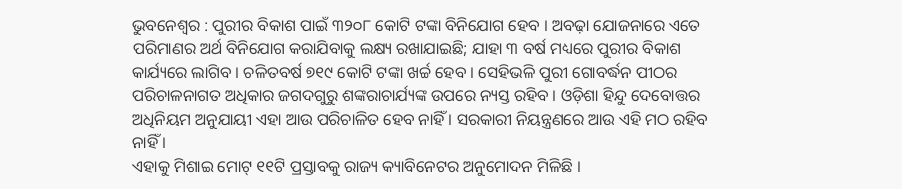ଭୁବନେଶ୍ୱର : ପୁରୀର ବିକାଶ ପାଇଁ ୩୨୦୮ କୋଟି ଟଙ୍କା ବିନିଯୋଗ ହେବ । ଅବଢ଼ା ଯୋଜନାରେ ଏତେ ପରିମାଣର ଅର୍ଥ ବିନିଯୋଗ କରାଯିବାକୁ ଲକ୍ଷ୍ୟ ରଖାଯାଇଛି; ଯାହା ୩ ବର୍ଷ ମଧ୍ୟରେ ପୁରୀର ବିକାଶ କାର୍ଯ୍ୟରେ ଲାଗିବ । ଚଳିତବର୍ଷ ୭୧୯ କୋଟି ଟଙ୍କା ଖର୍ଚ୍ଚ ହେବ । ସେହିଭଳି ପୁରୀ ଗୋବର୍ଦ୍ଧନ ପୀଠର ପରିଚାଳନାଗତ ଅଧିକାର ଜଗଦଗୁରୁ ଶଙ୍କରାଚାର୍ଯ୍ୟଙ୍କ ଉପରେ ନ୍ୟସ୍ତ ରହିବ । ଓଡ଼ିଶା ହିନ୍ଦୁ ଦେବୋତ୍ତର ଅଧିନିୟମ ଅନୁଯାୟୀ ଏହା ଆଉ ପରିଚାଳିତ ହେବ ନାହିଁ । ସରକାରୀ ନିୟନ୍ତ୍ରଣରେ ଆଉ ଏହି ମଠ ରହିବ ନାହିଁ ।
ଏହାକୁ ମିଶାଇ ମୋଟ୍ ୧୧ଟି ପ୍ରସ୍ତାବକୁ ରାଜ୍ୟ କ୍ୟାବିନେଟର ଅନୁମୋଦନ ମିଳିଛି ।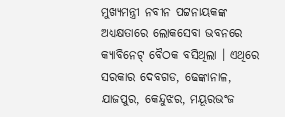ମୁଖ୍ୟମନ୍ତ୍ରୀ ନବୀନ ପଟ୍ଟନାୟକଙ୍କ ଅଧ୍ୟକ୍ଷତାରେ ଲୋକସେବା ଭବନରେ କ୍ୟାବିନେଟ୍ ବୈଠକ ବସିଥିଲା । ଏଥିରେ ସରକାର ଦେବଗଡ, ଢେଙ୍କାନାଳ, ଯାଜପୁର, କେନ୍ଦୁଝର, ମୟୂରଭଂଜ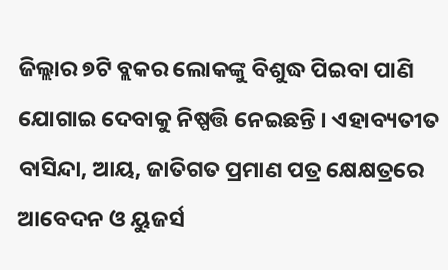ଜିଲ୍ଲାର ୭ଟି ବ୍ଲକର ଲୋକଙ୍କୁ ବିଶୁଦ୍ଧ ପିଇବା ପାଣି ଯୋଗାଇ ଦେବାକୁ ନିଷ୍ପତ୍ତି ନେଇଛନ୍ତି । ଏହାବ୍ୟତୀତ ବାସିନ୍ଦା, ଆୟ, ଜାତିଗତ ପ୍ରମାଣ ପତ୍ର କ୍ଷେକ୍ଷତ୍ରରେ ଆବେଦନ ଓ ୟୁଜର୍ସ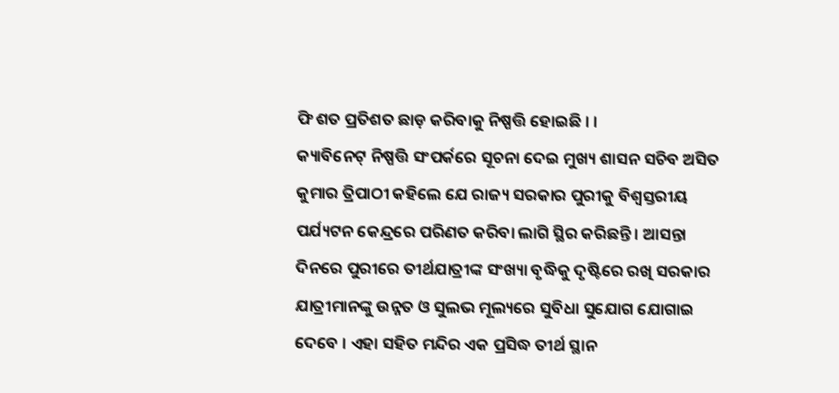ଫି ଶତ ପ୍ରତିଶତ ଛାଡ଼ କରିବାକୁ ନିଷ୍ପତ୍ତି ହୋଇଛି । ।
କ୍ୟାବିନେଟ୍ ନିଷ୍ପତ୍ତି ସଂପର୍କରେ ସୂଚନା ଦେଇ ମୁଖ୍ୟ ଶାସନ ସଚିବ ଅସିତ କୁମାର ତ୍ରିପାଠୀ କହିଲେ ଯେ ରାଜ୍ୟ ସରକାର ପୁରୀକୁ ବିଶ୍ୱସ୍ତରୀୟ ପର୍ଯ୍ୟଟନ କେନ୍ଦ୍ରରେ ପରିଣତ କରିବା ଲାଗି ସ୍ଥିର କରିଛନ୍ତି । ଆସନ୍ତା ଦିନରେ ପୁରୀରେ ତୀର୍ଥଯାତ୍ରୀଙ୍କ ସଂଖ୍ୟା ବୃଦ୍ଧିକୁ ଦୃଷ୍ଟିରେ ରଖି ସରକାର ଯାତ୍ରୀମାନଙ୍କୁ ଉନ୍ନତ ଓ ସୁଲଭ ମୂଲ୍ୟରେ ସୁବିଧା ସୁଯୋଗ ଯୋଗାଇ ଦେବେ । ଏହା ସହିତ ମନ୍ଦିର ଏକ ପ୍ରସିଦ୍ଧ ତୀର୍ଥ ସ୍ଥାନ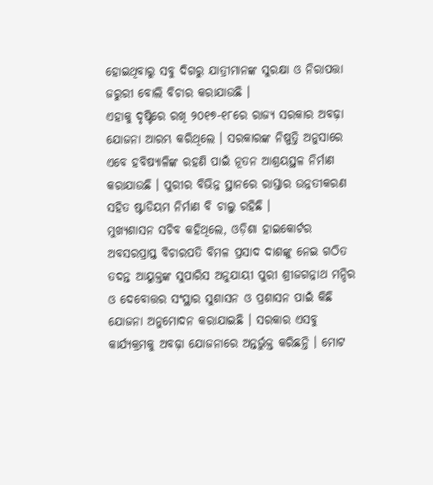ହୋଇଥିବାରୁ ସବୁ ଦିଗରୁ ଯାତ୍ରୀମାନଙ୍କ ସୁରକ୍ଷା ଓ ନିରାପତ୍ତା ଜରୁରୀ ବୋଲି ବିଚାର କରାଯାଉଛି ।
ଏହାକୁ ଦୃଷ୍ଟିରେ ରଖି ୨୦୧୭-୧୮ରେ ରାଜ୍ୟ ସରକାର ଅବଢ଼ା ଯୋଜନା ଆରମ୍ଭ କରିଥିଲେ । ସରକାରଙ୍କ ନିଷ୍ପତ୍ତି ଅନୁସାରେ ଏବେ ହବିଷ୍ୟାଳିଙ୍କ ରହଣି ପାଇଁ ନୂତନ ଆଶ୍ରୟସ୍ଥଳ ନିର୍ମାଣ କରାଯାଉଛି । ପୁରୀର ବିଭିନ୍ନ ସ୍ଥାନରେ ରାସ୍ତାର ଉନ୍ନତୀକରଣ ସହିତ ଷ୍ଟାଡିୟମ ନିର୍ମାଣ ବି ଚାଲୁ ରହିଛି ।
ମୁଖ୍ୟଶାସନ ସଚିବ କହିଥିଲେ, ଓଡ଼ିଶା ହାଇକୋର୍ଟର ଅବସରପ୍ରାପ୍ତ ବିଚାରପତି ବିମଳ ପ୍ରସାଦ ଦାଶଙ୍କୁ ନେଇ ଗଠିତ ତଦନ୍ତ ଆୟୁକ୍ତଙ୍କ ସୁପାରିସ ଅନୁଯାୟୀ ପୁରୀ ଶ୍ରୀଜଗନ୍ନାଥ ମନ୍ଦିର ଓ ଦେବୋତ୍ତର ସଂସ୍ଥାର ସୁଶାସନ ଓ ପ୍ରଶାସନ ପାଇଁ କିଛି ଯୋଜନା ଅନୁମୋଦନ କରାଯାଇଛି । ସରକାର ଏସବୁ କାର୍ଯ୍ୟକ୍ରମକୁ ଅବଢ଼ା ଯୋଜନାରେ ଅନ୍ତର୍ଭୁକ୍ତ କରିଛନ୍ତି । ମୋଟ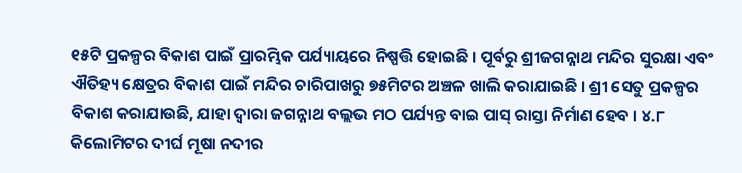୧୫ଟି ପ୍ରକଳ୍ପର ବିକାଶ ପାଇଁ ପ୍ରାରମ୍ଭିକ ପର୍ଯ୍ୟାୟରେ ନିଷ୍ପତ୍ତି ହୋଇଛି । ପୂର୍ବରୁ ଶ୍ରୀଜଗନ୍ନାଥ ମନ୍ଦିର ସୁରକ୍ଷା ଏବଂ ଐତିହ୍ୟ କ୍ଷେତ୍ରର ବିକାଶ ପାଇଁ ମନ୍ଦିର ଚାରିପାଖରୁ ୭୫ମିଟର ଅଞ୍ଚଳ ଖାଲି କରାଯାଇଛି । ଶ୍ରୀ ସେତୁ ପ୍ରକଳ୍ପର ବିକାଶ କରାଯାଉଛି, ଯାହା ଦ୍ୱାରା ଜଗନ୍ନାଥ ବଲ୍ଲଭ ମଠ ପର୍ଯ୍ୟନ୍ତ ବାଇ ପାସ୍ ରାସ୍ତା ନିର୍ମାଣ ହେବ । ୪.୮ କିଲୋମିଟର ଦୀର୍ଘ ମୂଷା ନଦୀର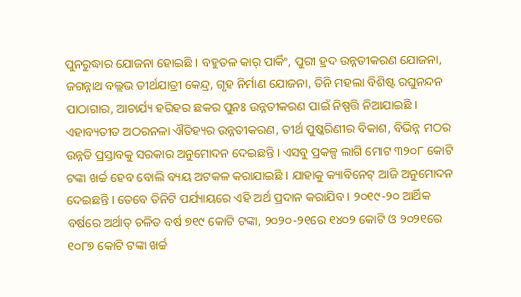ପୁନରୁଦ୍ଧାର ଯୋଜନା ହୋଇଛି । ବହୁତଳ କାର୍ ପାର୍କିଂ, ପୁରୀ ହ୍ରଦ ଉନ୍ନତୀକରଣ ଯୋଜନା, ଜଗନ୍ନାଥ ବଲ୍ଲଭ ତୀର୍ଥଯାତ୍ରୀ କେନ୍ଦ୍ର, ଗୃହ ନିର୍ମାଣ ଯୋଜନା, ତିନି ମହଲା ବିଶିଷ୍ଟ ରଘୁନନ୍ଦନ ପାଠାଗାର, ଆଚାର୍ଯ୍ୟ ହରିହର ଛକର ପୁନଃ ଉନ୍ନତୀକରଣ ପାଇଁ ନିଷ୍ପତ୍ତି ନିଆଯାଇଛି । ଏହାବ୍ୟତୀତ ଅଠରନଳା ଐତିହ୍ୟର ଉନ୍ନତୀକରଣ, ତୀର୍ଥ ପୁଷ୍କରିଣୀର ବିକାଶ, ବିଭିନ୍ନ ମଠର ଉନ୍ନତି ପ୍ରସ୍ତାବକୁ ସରକାର ଅନୁମୋଦନ ଦେଇଛନ୍ତି । ଏସବୁ ପ୍ରକଳ୍ପ ଲାଗି ମୋଟ ୩୨୦୮ କୋଟି ଟଙ୍କା ଖର୍ଚ୍ଚ ହେବ ବୋଲି ବ୍ୟୟ ଅଟକଳ କରାଯାଇଛି । ଯାହାକୁ କ୍ୟାବିନେଟ୍ ଆଜି ଅନୁମୋଦନ ଦେଇଛନ୍ତି । ତେବେ ତିନିଟି ପର୍ଯ୍ୟାୟରେ ଏହି ଅର୍ଥ ପ୍ରଦାନ କରାଯିବ । ୨୦୧୯-୨୦ ଆର୍ଥିକ ବର୍ଷରେ ଅର୍ଥାତ୍ ଚଳିତ ବର୍ଷ ୭୧୯ କୋଟି ଟଙ୍କା, ୨୦୨୦-୨୧ରେ ୧୪୦୨ କୋଟି ଓ ୨୦୨୧ରେ ୧୦୮୭ କୋଟି ଟଙ୍କା ଖର୍ଚ୍ଚ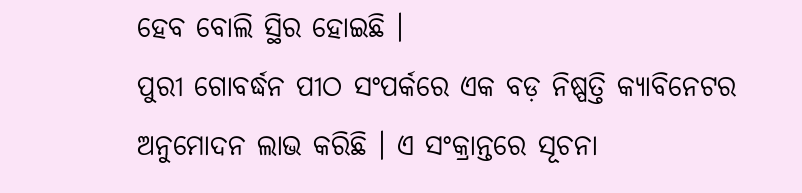ହେବ ବୋଲି ସ୍ଥିର ହୋଇଛି ।
ପୁରୀ ଗୋବର୍ଦ୍ଧନ ପୀଠ ସଂପର୍କରେ ଏକ ବଡ଼ ନିଷ୍ପତ୍ତି କ୍ୟାବିନେଟର ଅନୁମୋଦନ ଲାଭ କରିଛି । ଏ ସଂକ୍ରାନ୍ତରେ ସୂଚନା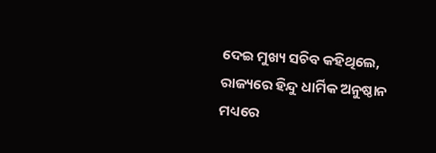ଦେଇ ମୁଖ୍ୟ ସଚିବ କହିଥିଲେ, ରାଜ୍ୟରେ ହିନ୍ଦୁ ଧାର୍ମିକ ଅନୁଷ୍ଠାନ ମଧ୍ୟରେ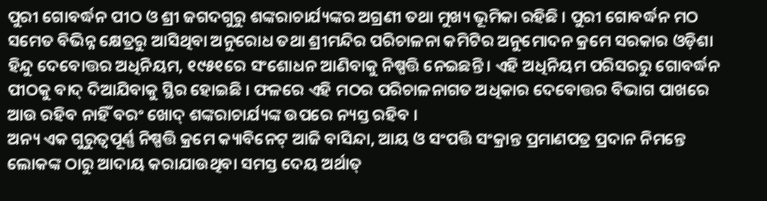ପୁରୀ ଗୋବର୍ଦ୍ଧନ ପୀଠ ଓ ଶ୍ରୀ ଜଗଦଗୁରୁ ଶଙ୍କରାଚାର୍ଯ୍ୟଙ୍କର ଅଗ୍ରଣୀ ତଥା ମୁଖ୍ୟ ଭୂମିକା ରହିଛି । ପୁରୀ ଗୋବର୍ଦ୍ଧନ ମଠ ସମେତ ବିଭିନ୍ନ କ୍ଷେତ୍ରରୁ ଆସିଥିବା ଅନୁରୋଧ ତଥା ଶ୍ରୀମନ୍ଦିର ପରିଚାଳନା କମିଟିର ଅନୁମୋଦନ କ୍ରମେ ସରକାର ଓଡ଼ିଶା ହିନ୍ଦୁ ଦେବୋତ୍ତର ଅଧିନିୟମ, ୧୯୫୧ରେ ସଂଶୋଧନ ଆଣିବାକୁ ନିଷ୍ପତ୍ତି ନେଇଛନ୍ତି । ଏହି ଅଧିନିୟମ ପରିସରରୁ ଗୋବର୍ଦ୍ଧନ ପୀଠକୁ ବାଦ୍ ଦିଆଯିବାକୁ ସ୍ଥିର ହୋଇଛି । ଫଳରେ ଏହି ମଠର ପରିଚାଳନାଗତ ଅଧିକାର ଦେବୋତ୍ତର ବିଭାଗ ପାଖରେ ଆଉ ରହିବ ନାହିଁ ବରଂ ଖୋଦ୍ ଶଙ୍କରାଚାର୍ଯ୍ୟଙ୍କ ଉପରେ ନ୍ୟସ୍ତ ରହିବ ।
ଅନ୍ୟ ଏକ ଗୁରୁତ୍ୱପୂର୍ଣ୍ଣ ନିଷ୍ପତ୍ତି କ୍ରମେ କ୍ୟାବିନେଟ୍ ଆଜି ବାସିନ୍ଦା, ଆୟ ଓ ସଂପତ୍ତି ସଂକ୍ରାନ୍ତ ପ୍ରମାଣପତ୍ର ପ୍ରଦାନ ନିମନ୍ତେ ଲୋକଙ୍କ ଠାରୁ ଆଦାୟ କରାଯାଉଥିବା ସମସ୍ତ ଦେୟ ଅର୍ଥାତ୍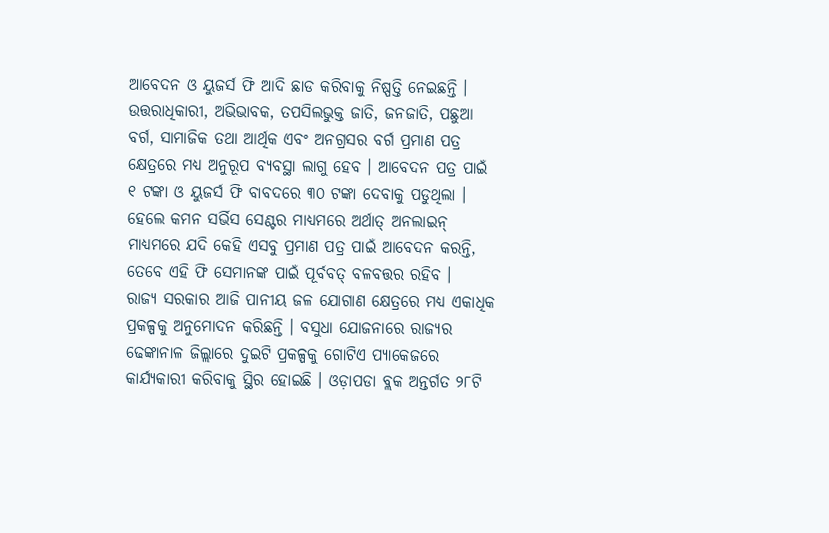ଆବେଦନ ଓ ୟୁଜର୍ସ ଫି ଆଦି ଛାଡ କରିବାକୁ ନିଷ୍ପତ୍ତି ନେଇଛନ୍ତି । ଉତ୍ତରାଧିକାରୀ, ଅଭିଭାବକ, ତପସିଲଭୁକ୍ତ ଜାତି, ଜନଜାତି, ପଛୁଆ ବର୍ଗ, ସାମାଜିକ ତଥା ଆର୍ଥିକ ଏବଂ ଅନଗ୍ରସର ବର୍ଗ ପ୍ରମାଣ ପତ୍ର କ୍ଷେତ୍ରରେ ମଧ୍ୟ ଅନୁରୂପ ବ୍ୟବସ୍ଥା ଲାଗୁ ହେବ । ଆବେଦନ ପତ୍ର ପାଇଁ ୧ ଟଙ୍କା ଓ ୟୁଜର୍ସ ଫି ବାବଦରେ ୩୦ ଟଙ୍କା ଦେବାକୁ ପଡୁଥିଲା । ହେଲେ କମନ ସର୍ଭିସ ସେଣ୍ଟର ମାଧ୍ୟମରେ ଅର୍ଥାତ୍ ଅନଲାଇନ୍ ମାଧ୍ୟମରେ ଯଦି କେହି ଏସବୁ ପ୍ରମାଣ ପତ୍ର ପାଇଁ ଆବେଦନ କରନ୍ତି, ତେବେ ଏହି ଫି ସେମାନଙ୍କ ପାଇଁ ପୂର୍ବବତ୍ ବଳବତ୍ତର ରହିବ ।
ରାଜ୍ୟ ସରକାର ଆଜି ପାନୀୟ ଜଳ ଯୋଗାଣ କ୍ଷେତ୍ରରେ ମଧ୍ୟ ଏକାଧିକ ପ୍ରକଳ୍ପକୁ ଅନୁମୋଦନ କରିଛନ୍ତି । ବସୁଧା ଯୋଜନାରେ ରାଜ୍ୟର ଢେଙ୍କାନାଳ ଜିଲ୍ଲାରେ ଦୁଇଟି ପ୍ରକଳ୍ପକୁ ଗୋଟିଏ ପ୍ୟାକେଜରେ କାର୍ଯ୍ୟକାରୀ କରିବାକୁ ସ୍ଥିର ହୋଇଛି । ଓଡ଼ାପଡା ବ୍ଲକ ଅନ୍ତର୍ଗତ ୨୮ଟି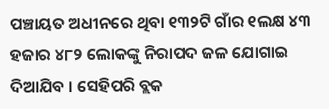ପଞ୍ଚାୟତ ଅଧୀନରେ ଥିବା ୧୩୨ଟି ଗାଁର ୧ଲକ୍ଷ ୪୩ ହଜାର ୪୮୨ ଲୋକଙ୍କୁ ନିରାପଦ ଜଳ ଯୋଗାଇ ଦିଆଯିବ । ସେହିପରି ବ୍ଲକ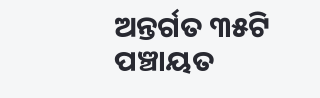ଅନ୍ତର୍ଗତ ୩୫ଟି ପଞ୍ଚାୟତ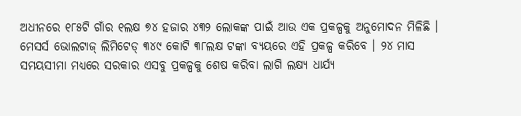ଅଧୀନରେ ୧୮୫ଟି ଗାଁର ୧ଲକ୍ଷ ୭୪ ହଜାର ୪୩୨ ଲୋକଙ୍କ ପାଇଁ ଆଉ ଏକ ପ୍ରକଳ୍ପକୁ ଅନୁମୋଦନ ମିଳିଛି । ମେସର୍ସ ଭୋଲଟାଜ୍ ଲିମିଟେଡ୍ ୩୪୯ କୋଟି ୩୮ଲକ୍ଷ ଟଙ୍କା ବ୍ୟୟରେ ଏହି ପ୍ରକଳ୍ପ କରିବେ । ୨୪ ମାସ ସମୟସୀମା ମଧ୍ୟରେ ସରକାର ଏସବୁ ପ୍ରକଳ୍ପକୁ ଶେଷ କରିବା ଲାଗି ଲକ୍ଷ୍ୟ ଧାର୍ଯ୍ୟ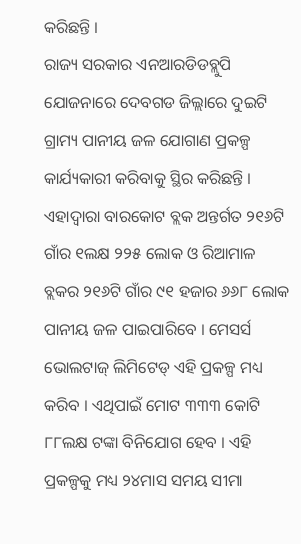କରିଛନ୍ତି ।
ରାଜ୍ୟ ସରକାର ଏନଆରଡିଡବ୍ଲୁପି ଯୋଜନାରେ ଦେବଗଡ ଜିଲ୍ଲାରେ ଦୁଇଟି ଗ୍ରାମ୍ୟ ପାନୀୟ ଜଳ ଯୋଗାଣ ପ୍ରକଳ୍ପ କାର୍ଯ୍ୟକାରୀ କରିବାକୁ ସ୍ଥିର କରିଛନ୍ତି । ଏହାଦ୍ୱାରା ବାରକୋଟ ବ୍ଲକ ଅନ୍ତର୍ଗତ ୨୧୬ଟି ଗାଁର ୧ଲକ୍ଷ ୨୨୫ ଲୋକ ଓ ରିଆମାଳ ବ୍ଲକର ୨୧୬ଟି ଗାଁର ୯୧ ହଜାର ୬୬୮ ଲୋକ ପାନୀୟ ଜଳ ପାଇପାରିବେ । ମେସର୍ସ ଭୋଲଟାଜ୍ ଲିମିଟେଡ୍ ଏହି ପ୍ରକଳ୍ପ ମଧ୍ୟ କରିବ । ଏଥିପାଇଁ ମୋଟ ୩୩୩ କୋଟି ୮୮ଲକ୍ଷ ଟଙ୍କା ବିନିଯୋଗ ହେବ । ଏହି ପ୍ରକଳ୍ପକୁ ମଧ୍ୟ ୨୪ମାସ ସମୟ ସୀମା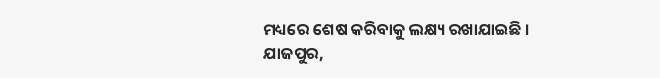ମଧ୍ୟରେ ଶେଷ କରିବାକୁ ଲକ୍ଷ୍ୟ ରଖାଯାଇଛି ।
ଯାଜପୁର,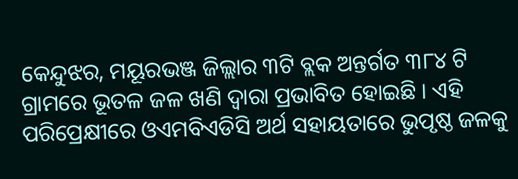କେନ୍ଦୁଝର, ମୟୂରଭଞ୍ଜ ଜିଲ୍ଲାର ୩ଟି ବ୍ଲକ ଅନ୍ତର୍ଗତ ୩୮୪ ଟି ଗ୍ରାମରେ ଭୂତଳ ଜଳ ଖଣି ଦ୍ୱାରା ପ୍ରଭାବିତ ହୋଇଛି । ଏହି ପରିପ୍ରେକ୍ଷୀରେ ଓଏମବିଏଡିସି ଅର୍ଥ ସହାୟତାରେ ଭୁପୃଷ୍ଠ ଜଳକୁ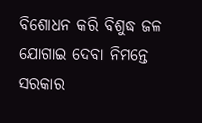ବିଶୋଧନ କରି ବିଶୁଦ୍ଧ ଜଳ ଯୋଗାଇ ଦେବା ନିମନ୍ତେ ସରକାର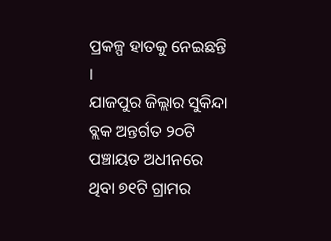ପ୍ରକଳ୍ପ ହାତକୁ ନେଇଛନ୍ତି ।
ଯାଜପୁର ଜିଲ୍ଲାର ସୁକିନ୍ଦା ବ୍ଲକ ଅନ୍ତର୍ଗତ ୨୦ଟି ପଞ୍ଚାୟତ ଅଧୀନରେ ଥିବା ୭୧ଟି ଗ୍ରାମର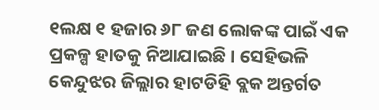୧ଲକ୍ଷ ୧ ହଜାର ୬୮ ଜଣ ଲୋକଙ୍କ ପାଇଁ ଏକ ପ୍ରକଳ୍ପ ହାତକୁ ନିଆଯାଇଛି । ସେହିଭଳି କେନ୍ଦୁଝର ଜିଲ୍ଲାର ହାଟଡିହି ବ୍ଲକ ଅନ୍ତର୍ଗତ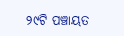୨୯ଟି ପଞ୍ଚାୟତ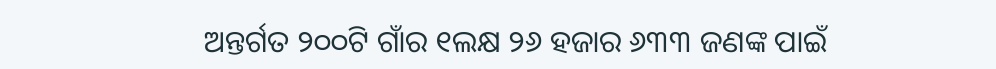ଅନ୍ତର୍ଗତ ୨୦୦ଟି ଗାଁର ୧ଲକ୍ଷ ୨୬ ହଜାର ୬୩୩ ଜଣଙ୍କ ପାଇଁ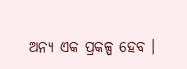ଅନ୍ୟ ଏକ ପ୍ରକଳ୍ପ ହେବ ।